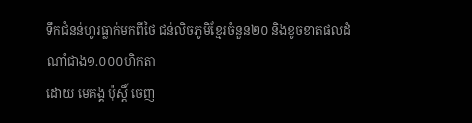ទឹកជំនន់ហូរធ្លាក់មកពីថៃ ជន់លិចភូមិខ្មែរចំនួន២០ និងខូចខាតផលដំណាំជាង១.០០០ហិកតា
ដោយ មេគង្គ ប៉ុស្តិ៍ ចេញ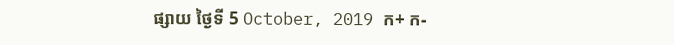ផ្សាយ ថ្ងៃទី 5 October, 2019 ក+ ក-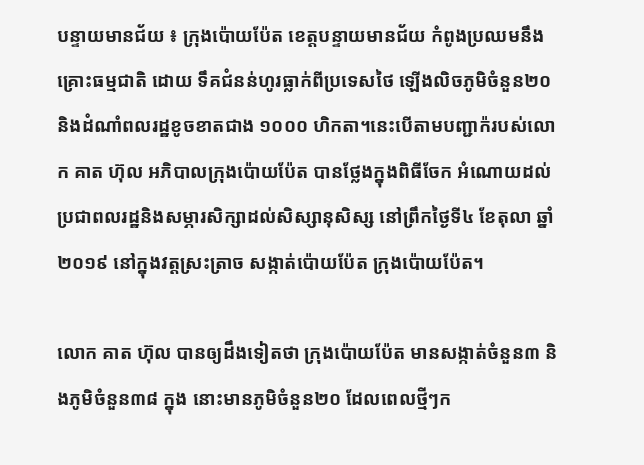បន្ទាយមានជ័យ ៖ ក្រុងប៉ោយប៉ែត ខេត្តបន្ទាយមានជ័យ កំពូងប្រឈមនឹងគ្រោះធម្មជាតិ ដោយ ទឹគជំនន់ហូរធ្លាក់ពីប្រទេសថៃ ឡើងលិចភូមិចំនួន២០ និងដំណាំពលរដ្ឋខូចខាតជាង ១០០០ ហិកតា។នេះបើតាមបញ្ជាក៉របស់លោក គាត ហ៊ុល អភិបាលក្រុងប៉ោយប៉ែត បានថ្លែងក្នុងពិធីចែក អំណោយដល់ប្រជាពលរដ្ឋនិងសម្ភារសិក្សាដល់សិស្សានុសិស្ស នៅព្រឹកថ្ងៃទី៤ ខែតុលា ឆ្នាំ ២០១៩ នៅក្នុងវត្តស្រះត្រាច សង្កាត់ប៉ោយប៉ែត ក្រុងប៉ោយប៉ែត។

លោក គាត ហ៊ុល បានឲ្យដឹងទៀតថា ក្រុងប៉ោយប៉ែត មានសង្កាត់ចំនួន៣ និងភូមិចំនួន៣៨ ក្នុង នោះមានភូមិចំនួន២០ ដែលពេលថ្មីៗក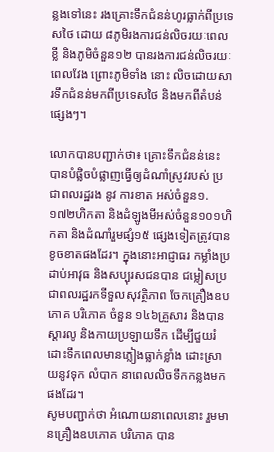ន្លងទៅនេះ រងគ្រោះទឹកជំនន់ហូរធ្លាក់ពីប្រទេសថៃ ដោយ ៨ភូមិរងការជន់លិចរយៈពេលខ្លី និងភូមិចំនួន១២ បានរងការជន់លិចរយៈពេលវែង ព្រោះភូមិទាំង នោះ លិចដោយសារទឹកជំនន់មកពីប្រទេសថៃ និងមកពីតំបន់ផ្សេងៗ។

លោកបានបញ្ជាក់ថា៖ គ្រោះទឹកជំនន់នេះ បានបំផ្លិចបំផ្លាញធ្វើឲ្យដំណាំស្រូវរបស់ ប្រជាពលរដ្ឋរង នូវ ការខាត អស់ចំនួន១.១៧២ហិកតា និងដំឡូងមីអស់ចំនួន១០១ហិកតា និងដំណាំរួមផ្សំ១៥ ផ្សេងទៀតត្រូវបានខូចខាតផងដែរ។ ក្នុងនោះអាជ្ញាធរ កម្លាំងប្រដាប់អាវុធ និងសប្បុរសជនបាន ជម្លៀសប្រជាពលរដ្ឋរកទីទួលសុវត្ថិភាព ចែកគ្រឿងឧបភោគ បរិភោគ ចំនួន ១៤៦គ្រួសារ និងបាន ស្តារលូ និងកាយប្រឡាយទឹក ដើម្បីជួយរំដោះទឹកពេលមានភ្លៀងធ្លាក់ខ្លាំង ដោះស្រាយនូវទុក លំបាក នាពេលលិចទឹកកន្លងមកផងដែរ។
សូមបញ្ជាក់ថា អំណោយនាពេលនោះ រួមមានគ្រឿងឧបភោគ បរិភោគ បាន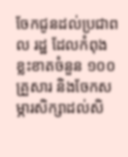ចែកជូនដល់ប្រជាពល រដ្ឋ ដែលកំពុងខ្លះខាតចំនួន ១០០គ្រួសារ និងចែកសម្ភារសិក្សាដល់សិ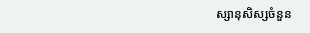ស្សានុសិស្សចំនួន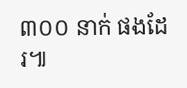៣០០ នាក់ ផងដែរ៕